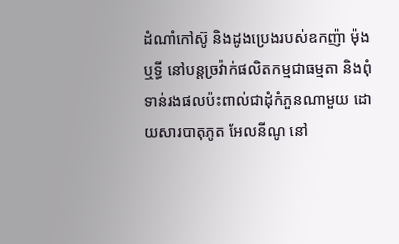ដំណាំកៅស៊ូ និងដូងប្រេងរបស់ឧកញ៉ា ម៉ុង ឬទ្ធី នៅបន្តច្រវ៉ាក់ផលិតកម្មជាធម្មតា និងពុំទាន់រងផលប៉ះពាល់ជាដុំកំភួនណាមួយ ដោយសារបាតុភូត អែលនីណូ នៅ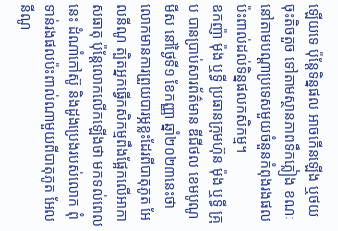ឡើយទេ ប៉ុន្តែទិន្នផល អាចកើនឡើង ឬថយចុះតិចតួច ទៅតាមស្ថានភាពទឹកភ្លៀង ខណៈនៅតាមបណ្ដាប្រទេសមួយចំនួនកំពុងរងផលប៉ះពាល់ដល់ទិន្នផលកសិកម្ម។
ឧកញ៉ា ម៉ុង ឬទ្ធី ប្រធានក្រុមហ៊ុន ម៉ុង ឬទ្ធី គ្រុប បានប្រាប់សារព័ត៌មាន ឌីជីថល ខេមបូណូមីស នៅថ្ងៃទី១ ខែកញ្ញា ឆ្នាំ២០២៣នេះថា លោកមានការព្រួយបារម្ភខ្លះដែរពីបាតុភូត អែលនីណូ ត្បិតអ្នកធ្វើកសិកម្មពឹងផ្អែកលើអាកាសធាតុ ប៉ុន្តែលោកលើកឡើងថា មកទល់ពេលនេះ ដំណាំកៅស៊ូ និងដូងប្រេងរបស់លោក ពុំទាន់រងផលប៉ះពាល់ណាមួយពីបាតុភូត អែលនីណូ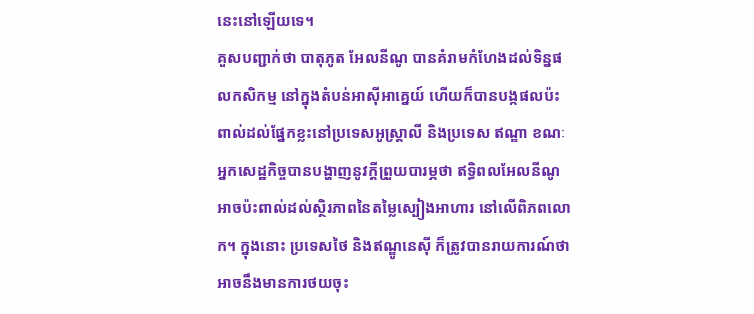នេះនៅឡើយទេ។
គួសបញ្ជាក់ថា បាតុភូត អែលនីណូ បានគំរាមកំហែងដល់ទិន្នផលកសិកម្ម នៅក្នុងតំបន់អាស៊ីអាគ្នេយ៍ ហើយក៏បានបង្កផលប៉ះពាល់ដល់ផ្នែកខ្លះនៅប្រទេសអូស្រ្តាលី និងប្រទេស ឥណ្ឌា ខណៈអ្នកសេដ្ឋកិច្ចបានបង្ហាញនូវក្តីព្រួយបារម្ភថា ឥទ្ធិពលអែលនីណូ អាចប៉ះពាល់ដល់ស្ថិរភាពនៃតម្លៃស្បៀងអាហារ នៅលើពិភពលោក។ ក្នុងនោះ ប្រទេសថៃ និងឥណ្ឌូនេស៊ី ក៏ត្រូវបានរាយការណ៍ថា អាចនឹងមានការថយចុះ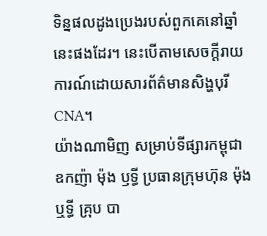ទិន្នផលដូងប្រេងរបស់ពួកគេនៅឆ្នាំនេះផងដែរ។ នេះបើតាមសេចក្ដីរាយការណ៍ដោយសារព័ត៌មានសិង្ហបុរី CNA។
យ៉ាងណាមិញ សម្រាប់ទីផ្សារកម្ពុជា ឧកញ៉ា ម៉ុង ឫទ្ធី ប្រធានក្រុមហ៊ុន ម៉ុង ឬទ្ធី គ្រុប បា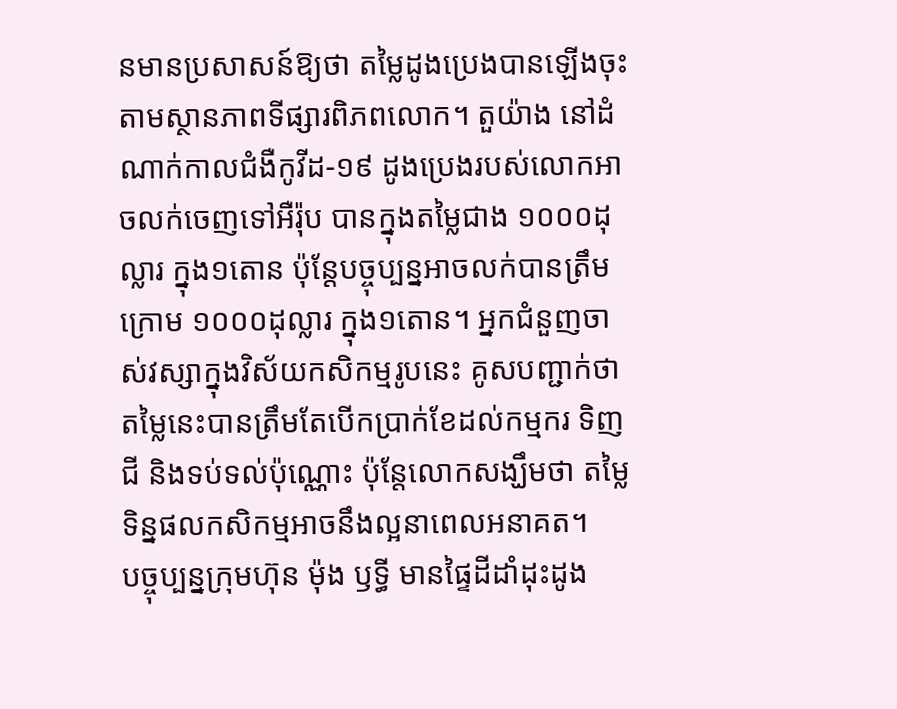នមានប្រសាសន៍ឱ្យថា តម្លៃដូងប្រេងបានឡើងចុះតាមស្ថានភាពទីផ្សារពិភពលោក។ តួយ៉ាង នៅដំណាក់កាលជំងឺកូវីដ-១៩ ដូងប្រេងរបស់លោកអាចលក់ចេញទៅអឺរ៉ុប បានក្នុងតម្លៃជាង ១០០០ដុល្លារ ក្នុង១តោន ប៉ុន្ដែបច្ចុប្បន្នអាចលក់បានត្រឹមក្រោម ១០០០ដុល្លារ ក្នុង១តោន។ អ្នកជំនួញចាស់វស្សាក្នុងវិស័យកសិកម្មរូបនេះ គូសបញ្ជាក់ថា តម្លៃនេះបានត្រឹមតែបើកប្រាក់ខែដល់កម្មករ ទិញជី និងទប់ទល់ប៉ុណ្ណោះ ប៉ុន្តែលោកសង្ឃឹមថា តម្លៃទិន្នផលកសិកម្មអាចនឹងល្អនាពេលអនាគត។
បច្ចុប្បន្នក្រុមហ៊ុន ម៉ុង ឫទ្ធី មានផ្ទៃដីដាំដុះដូង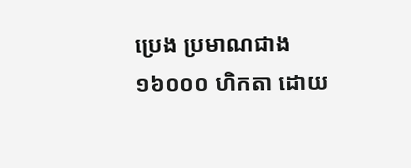ប្រេង ប្រមាណជាង ១៦០០០ ហិកតា ដោយ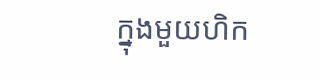ក្នុងមួយហិក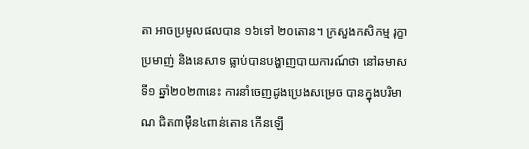តា អាចប្រមូលផលបាន ១៦ទៅ ២០តោន។ ក្រសួងកសិកម្ម រុក្ខាប្រមាញ់ និងនេសាទ ធ្លាប់បានបង្ហាញបាយការណ៍ថា នៅឆមាសទី១ ឆ្នាំ២០២៣នេះ ការនាំចេញដូងប្រេងសម្រេច បានក្នុងបរិមាណ ជិត៣ម៉ឺន៤ពាន់តោន កើនឡើ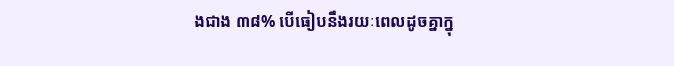ងជាង ៣៨% បើធៀបនឹងរយៈពេលដូចគ្នាក្នុ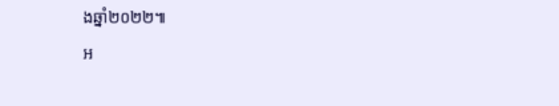ងឆ្នាំ២០២២៕
អ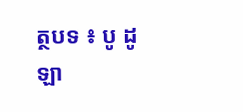ត្ថបទ ៖ បូ ដូឡា